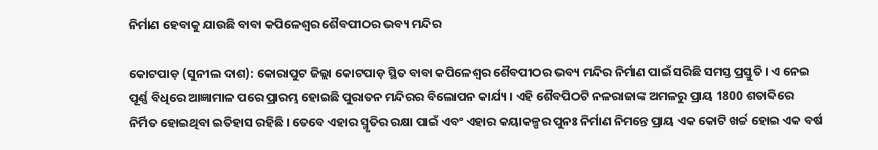ନିର୍ମାଣ ହେବାକୁ ଯାଉଛି ବାବା କପିଳେଶ୍ଵର ଶୈବପୀଠର ଭବ୍ୟ ମନ୍ଦିର

କୋଟପାଡ଼ (ସୁନୀଲ ଦାଶ): କୋରାପୁଟ ଜିଲ୍ଲା କୋଟପାଡ଼ ସ୍ଥିତ ବାବା କପିଳେଶ୍ଵର ଶୈବପୀଠର ଭବ୍ୟ ମନ୍ଦିର ନିର୍ମାଣ ପାଇଁ ସରିଛି ସମସ୍ତ ପ୍ରସ୍ତୁତି । ଏ ନେଇ ପୂର୍ଣ୍ଣ ବିଧିରେ ଆଜ୍ଞାମାଳ ପରେ ପ୍ରାରମ୍ଭ ହୋଇଛି ପୁରାତନ ମନ୍ଦିରର ବିଲୋପନ କାର୍ଯ୍ୟ । ଏହି ଶୈବପିଠଟି ନଳରାଜାଙ୍କ ଅମଳରୁ ପ୍ରାୟ 1800 ଶତାବ୍ଦିରେ ନିର୍ମିତ ହୋଇଥିବା ଇତିହାସ ରହିଛି । ତେବେ ଏହାର ସ୍ମୃତିର ରକ୍ଷା ପାଇଁ ଏବଂ ଏହାର କୟାକଳ୍ପର ପୁନଃ ନିର୍ମାଣ ନିମନ୍ତେ ପ୍ରାୟ ଏକ କୋଟି ଖର୍ଚ୍ଚ ହୋଇ ଏକ ବର୍ଷ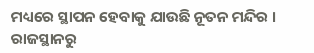ମଧ୍ୟରେ ସ୍ଥାପନ ହେବାକୁ ଯାଉଛି ନୂତନ ମନ୍ଦିର । ରାଜସ୍ଥାନରୁ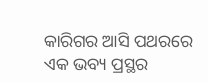କାରିଗର ଆସି ପଥରରେ ଏକ ଭବ୍ୟ ପ୍ରସ୍ଥର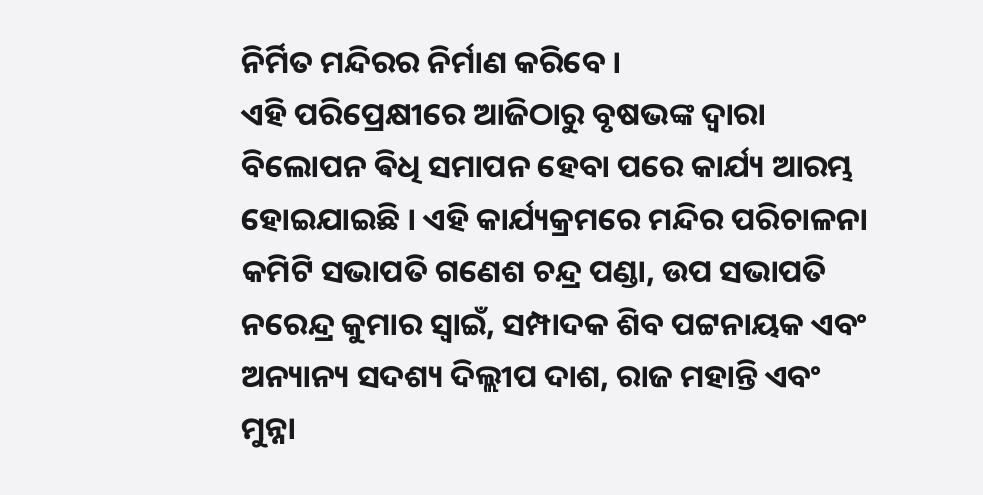ନିର୍ମିତ ମନ୍ଦିରର ନିର୍ମାଣ କରିବେ ।
ଏହି ପରିପ୍ରେକ୍ଷୀରେ ଆଜିଠାରୁ ବୃଷଭଙ୍କ ଦ୍ୱାରା ବିଲୋପନ ଵିଧି ସମାପନ ହେବା ପରେ କାର୍ଯ୍ୟ ଆରମ୍ଭ ହୋଇଯାଇଛି । ଏହି କାର୍ଯ୍ୟକ୍ରମରେ ମନ୍ଦିର ପରିଚାଳନା କମିଟି ସଭାପତି ଗଣେଶ ଚନ୍ଦ୍ର ପଣ୍ଡା, ଉପ ସଭାପତି ନରେନ୍ଦ୍ର କୁମାର ସ୍ୱାଇଁ, ସମ୍ପାଦକ ଶିବ ପଟ୍ଟନାୟକ ଏବଂ ଅନ୍ୟାନ୍ୟ ସଦଶ୍ୟ ଦିଲ୍ଲୀପ ଦାଶ, ରାଜ ମହାନ୍ତି ଏବଂ ମୁନ୍ନା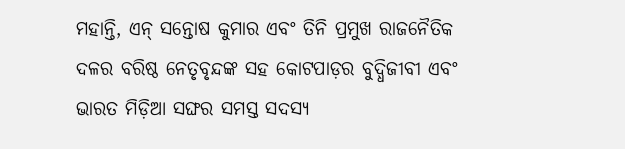ମହାନ୍ତି, ଏନ୍ ସନ୍ତୋଷ କୁମାର ଏବଂ ତିନି ପ୍ରମୁଖ ରାଜନୈତିକ ଦଳର ବରିଷ୍ଠ ନେତୃବୃନ୍ଦଙ୍କ ସହ କୋଟପାଡ଼ର ବୁଦ୍ଧିଜୀବୀ ଏବଂ ଭାରତ ମିଡ଼ିଆ ସଙ୍ଘର ସମସ୍ତ ସଦସ୍ୟ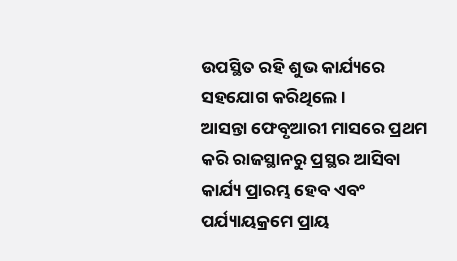ଉପସ୍ଥିତ ରହି ଶୁଭ କାର୍ଯ୍ୟରେ ସହଯୋଗ କରିଥିଲେ ।
ଆସନ୍ତା ଫେବୃଆରୀ ମାସରେ ପ୍ରଥମ କରି ରାଜସ୍ଥାନରୁ ପ୍ରସ୍ଥର ଆସିବା କାର୍ଯ୍ୟ ପ୍ରାରମ୍ଭ ହେବ ଏବଂ ପର୍ଯ୍ୟାୟକ୍ରମେ ପ୍ରାୟ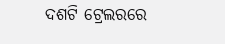ଦଶଟି ଟ୍ରେଲରରେ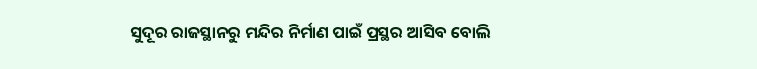ସୁଦୂର ରାଜସ୍ଥାନରୁ ମନ୍ଦିର ନିର୍ମାଣ ପାଇଁ ପ୍ରସ୍ଥର ଆସିବ ବୋଲି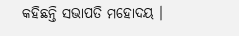କହିଛନ୍ତି ସଭାପତି ମହୋଦୟ ।